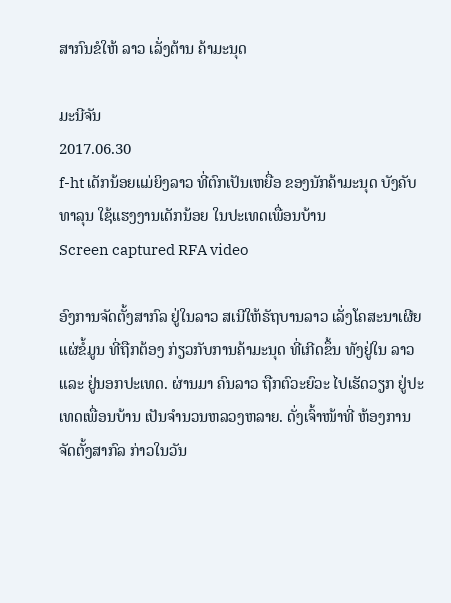ສາກົນຂໍໃຫ້ ລາວ ເລັ່ງຕ້ານ ຄ້າມະນຸດ

ມະນີຈັນ
2017.06.30
f-ht ເດັກນ້ອຍແມ່ຍິງລາວ ທີ່ຕົກເປັນເຫຍື່ອ ຂອງນັກຄ້າມະນຸດ ບັງຄັບທາລຸນ ໃຊ້ແຮງງານເດັກນ້ອຍ ໃນປະເທດເພື່ອນບ້ານ
Screen captured RFA video

ອົງການຈັດຕັ້ງສາກົລ ຢູ່ໃນລາວ ສເນີໃຫ້ຣັຖບານລາວ ເລັ່ງໂຄສະນາເຜີຍແຜ່ຂໍ້ມູນ ທີ່ຖືກຕ້ອງ ກ່ຽວກັບການຄ້າມະນຸດ ທີ່ເກີດຂຶ້ນ ທັງຢູ່ໃນ ລາວ ແລະ ຢູ່ນອກປະເທດ. ຜ່ານມາ ຄົນລາວ ຖືກຕົວະຍົວະ ໄປເຮັດວຽກ ຢູ່ປະເທດເພື່ອນບ້ານ ເປັນຈໍານວນຫລວງຫລາຍ. ດັ່ງເຈົ້າໜ້າທີ່ ຫ້ອງການ ຈັດຕັ້ງສາກົລ ກ່າວໃນວັນ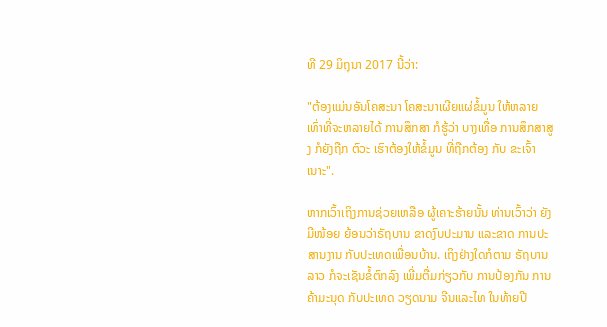ທີ 29 ມິຖຸນາ 2017 ນີ້ວ່າ:

"ຕ້ອງແມ່ນອັນໂຄສະນາ ໂຄສະນາເຜີຍແຜ່ຂໍ້ມູນ ໃຫ້ຫລາຍ ເທົ່າທີ່ຈະຫລາຍໄດ້ ການສຶກສາ ກໍຮູ້ວ່າ ບາງເທື່ອ ການສຶກສາສູງ ກໍຍັງຖືກ ຕົວະ ເຮົາຕ້ອງໃຫ້ຂໍ້ມູນ ທີ່ຖືກຕ້ອງ ກັບ ຂະເຈົ້າເນາະ".

ຫາກເວົ້າເຖິງການຊ່ວຍເຫລືອ ຜູ້ເຄາະຮ້າຍນັ້ນ ທ່ານເວົ້າວ່າ ຍັງມີໜ້ອຍ ຍ້ອນວ່າຣັຖບານ ຂາດງົບປະມານ ແລະຂາດ ການປະສານງານ ກັບປະເທດເພື່ອນບ້ານ. ເຖິງຢ່າງໃດກໍຕາມ ຣັຖບານລາວ ກໍຈະເຊັນຂໍ້ຕົກລົງ ເພີ່ມຕື່ມກ່ຽວກັບ ການປ້ອງກັນ ການຄ້າມະນຸດ ກັບປະເທດ ວຽດນາມ ຈີນແລະໄທ ໃນທ້າຍປີ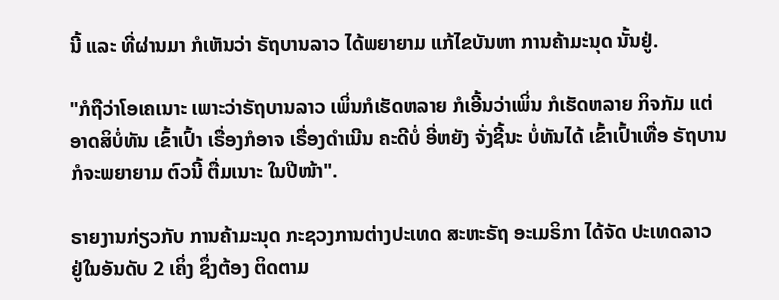ນີ້ ແລະ ທີ່ຜ່ານມາ ກໍເຫັນວ່າ ຣັຖບານລາວ ໄດ້ພຍາຍາມ ແກ້ໄຂບັນຫາ ການຄ້າມະນຸດ ນັ້ນຢູ່.

"ກໍຖືວ່າໂອເຄເນາະ ເພາະວ່າຣັຖບານລາວ ເພິ່ນກໍເຮັດຫລາຍ ກໍເອີ້ນວ່າເພິ່ນ ກໍເຮັດຫລາຍ ກິຈກັມ ແຕ່ອາດສິບໍ່ທັນ ເຂົ້າເປົ້າ ເຣື່ອງກໍອາຈ ເຣື່ອງດໍາເນີນ ຄະດີບໍ່ ອີ່ຫຍັງ ຈັ່ງຊີ້ນະ ບໍ່ທັນໄດ້ ເຂົ້າເປົ້າເທື່ອ ຣັຖບານ ກໍຈະພຍາຍາມ ຕົວນີ້ ຕື່ມເນາະ ໃນປີໜ້າ".

ຣາຍງານກ່ຽວກັບ ການຄ້າມະນຸດ ກະຊວງການຕ່າງປະເທດ ສະຫະຣັຖ ອະເມຣິກາ ໄດ້ຈັດ ປະເທດລາວ ຢູ່ໃນອັນດັບ 2 ເຄິ່ງ ຊຶ່ງຕ້ອງ ຕິດຕາມ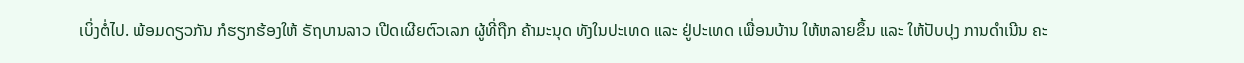ເບິ່ງຕໍ່ໄປ. ພ້ອມດຽວກັນ ກໍຮຽກຮ້ອງໃຫ້ ຣັຖບານລາວ ເປີດເຜີຍຕົວເລກ ຜູ້ທີ່ຖືກ ຄ້າມະນຸດ ທັງໃນປະເທດ ແລະ ຢູ່ປະເທດ ເພື່ອນບ້ານ ໃຫ້ຫລາຍຂຶ້ນ ແລະ ໃຫ້ປັບປຸງ ການດໍາເນີນ ຄະ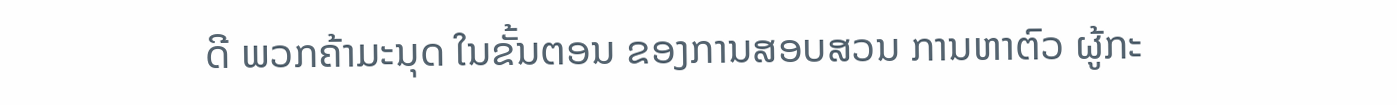ດີ ພວກຄ້າມະນຸດ ໃນຂັ້ນຕອນ ຂອງການສອບສວນ ການຫາຕົວ ຜູ້ກະ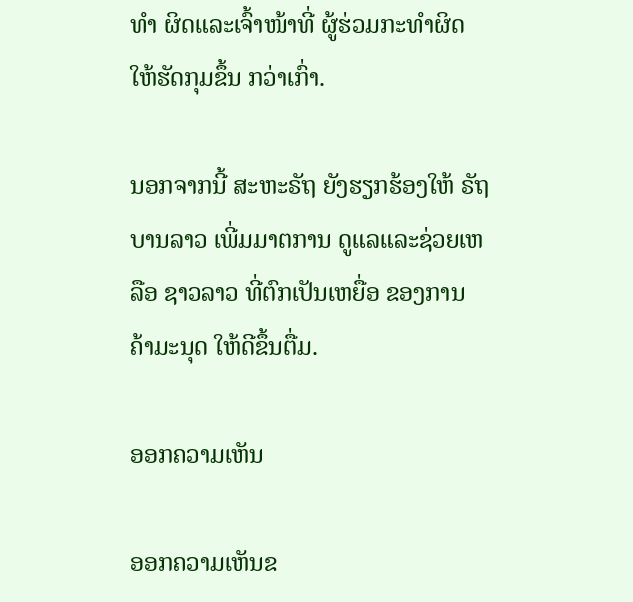ທໍາ ຜິດແລະເຈົ້າໜ້າທີ່ ຜູ້ຮ່ວມກະທໍາຜິດ ໃຫ້ຮັດກຸມຂຶ້ນ ກວ່າເກົ່າ.

ນອກຈາກນີ້ ສະຫະຣັຖ ຍັງຮຽກຮ້ອງໃຫ້ ຣັຖບານລາວ ເພີ່ມມາຕການ ດູແລແລະຊ່ວຍເຫລືອ ຊາວລາວ ທີ່ຕົກເປັນເຫຍື່ອ ຂອງການ ຄ້າມະນຸດ ໃຫ້ດີຂຶ້ນຕື່ມ.

ອອກຄວາມເຫັນ

ອອກຄວາມເຫັນຂ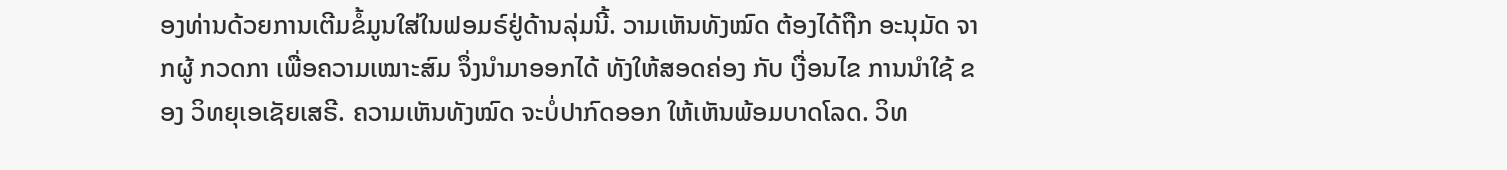ອງທ່ານດ້ວຍການເຕີມຂໍ້ມູນໃສ່ໃນຟອມຣ໌ຢູ່ດ້ານລຸ່ມນີ້. ວາມເຫັນທັງໝົດ ຕ້ອງໄດ້ຖືກ ອະນຸມັດ ຈາກຜູ້ ກວດກາ ເພື່ອຄວາມເໝາະສົມ ຈຶ່ງນໍາມາອອກໄດ້ ທັງໃຫ້ສອດຄ່ອງ ກັບ ເງື່ອນໄຂ ການນຳໃຊ້ ຂອງ ວິທຍຸເອເຊັຍເສຣີ. ຄວາມເຫັນທັງໝົດ ຈະບໍ່ປາກົດອອກ ໃຫ້ເຫັນພ້ອມບາດໂລດ. ວິທ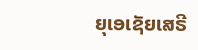ຍຸເອເຊັຍເສຣີ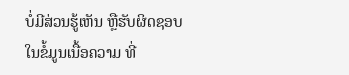ບໍ່ມີສ່ວນຮູ້ເຫັນ ຫຼືຮັບຜິດຊອບ ໃນຂໍ້ມູນເນື້ອຄວາມ ທີ່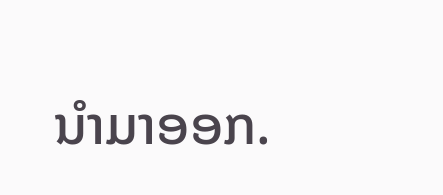ນໍາມາອອກ.